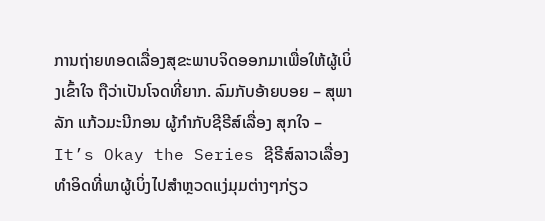ການຖ່າຍທອດເລື່ອງສຸຂະພາບຈິດອອກມາເພື່ອໃຫ້ຜູ້ເບິ່ງເຂົ້າໃຈ ຖືວ່າເປັນໂຈດທີ່ຍາກ. ລົມກັບອ້າຍບອຍ – ສຸພາລັກ ແກ້ວມະນີກອນ ຜູ້ກຳກັບຊີຣີສ໌ເລື່ອງ ສຸກໃຈ – It’s Okay the Series ຊີຣີສ໌ລາວເລື່ອງທຳອິດທີ່ພາຜູ້ເບິ່ງໄປສຳຫຼວດແງ່ມຸມຕ່າງໆກ່ຽວ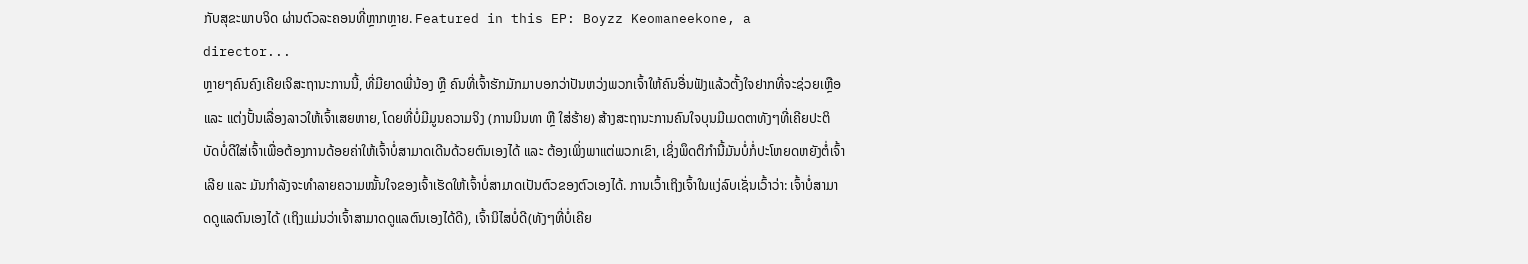ກັບສຸຂະພາບຈິດ ຜ່ານຕົວລະຄອນທີ່ຫຼາກຫຼາຍ. Featured in this EP: Boyzz Keomaneekone, a director...
ຫຼາຍໆຄົນຄົງເຄີຍເຈິສະຖານະການນີ້, ທີ່ມີຍາດພີ່ນ້ອງ ຫຼື ຄົນທີ່ເຈົ້າຮັກມັກມາບອກວ່າປັນຫວ່ງພວກເຈົ້າໃຫ້ຄົນອື່ນຟັງແລ້ວຕັ້ງໃຈຢາກທີ່ຈະຊ່ວຍເຫຼືອ ແລະ ແຕ່ງປັ້ນເລື່ອງລາວໃຫ້ເຈົ້າເສຍຫາຍ, ໂດຍທີ່ບໍ່ມີມູນຄວາມຈິງ (ການນິນທາ ຫຼື ໃສ່ຮ້າຍ) ສ້າງສະຖານະການຄົນໃຈບຸນມີເມດຕາທັງໆທີ່ເຄີຍປະຕິບັດບໍ່ດີໃສ່ເຈົ້າເພື່ອຕ້ອງການດ້ອຍຄ່າໃຫ້ເຈົ້າບໍ່ສາມາດເດີນດ້ວຍຕົນເອງໄດ້ ແລະ ຕ້ອງເພິ່ງພາແຕ່ພວກເຂົາ, ເຊິ່ງພຶດຕິກໍານີ້ມັນບໍ່ກໍ່ປະໂຫຍດຫຍັງຕໍ່ເຈົ້າເລີຍ ແລະ ມັນກຳລັງຈະທໍາລາຍຄວາມໝັ້ນໃຈຂອງເຈົ້າເຮັດໃຫ້ເຈົ້າບໍ່ສາມາດເປັນຕົວຂອງຕົວເອງໄດ້. ການເວົ້າເຖິງເຈົ້າໃນແງ່ລົບເຊັ່ນເວົ້າວ່າ: ເຈົ້າບໍ່ສາມາດດູແລຕົນເອງໄດ້ (ເຖິງແມ່ນວ່າເຈົ້າສາມາດດູແລຕົນເອງໄດ້ດີ), ເຈົ້ານິໄສບໍ່ດີ(ທັງໆທີ່ບໍ່ເຄີຍ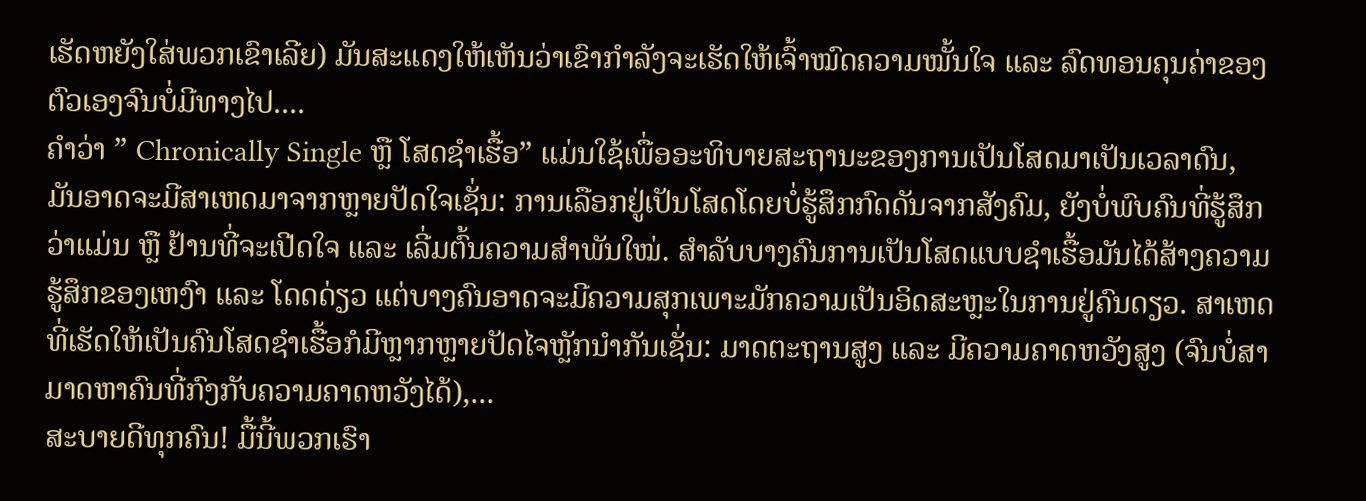ເຮັດຫຍັງໃສ່ພວກເຂົາເລີຍ) ມັນສະແດງໃຫ້ເຫັນວ່າເຂົາກຳລັງຈະເຮັດໃຫ້ເຈົ້າໝົດຄວາມໝັ້ນໃຈ ແລະ ລົດທອນຄຸນຄ່າຂອງຕົວເອງຈົນບໍ່ມີທາງໄປ....
ຄໍາວ່າ ” Chronically Single ຫຼື ໂສດຊໍາເຮື້ອ” ແມ່ນໃຊ້ເພື່ອອະທິບາຍສະຖານະຂອງການເປັນໂສດມາເປັນເວລາດົນ, ມັນອາດຈະມີສາເຫດມາຈາກຫຼາຍປັດໃຈເຊັ່ນ: ການເລືອກຢູ່ເປັນໂສດໂດຍບໍ່ຮູ້ສຶກກົດດັນຈາກສັງຄົມ, ຍັງບໍ່ພົບຄົນທີ່ຮູ້ສຶກວ່າແມ່ນ ຫຼື ຢ້ານທີ່ຈະເປີດໃຈ ແລະ ເລີ່ມຕົ້ນຄວາມສໍາພັນໃໝ່. ສໍາລັບບາງຄົນການເປັນໂສດແບບຊໍາເຮື້ອມັນໄດ້ສ້າງຄວາມຮູ້ສຶກຂອງເຫງົາ ແລະ ໂດດດ່ຽວ ແຕ່ບາງຄົນອາດຈະມີຄວາມສຸກເພາະມັກຄວາມເປັນອິດສະຫຼະໃນການຢູ່ຄົນດຽວ. ສາເຫດທີ່ເຮັດໃຫ້ເປັນຄົນໂສດຊຳເຮື້ອກໍມີຫຼາກຫຼາຍປັດໄຈຫຼັກນຳກັນເຊັ່ນ: ມາດຕະຖານສູງ ແລະ ມີຄວາມຄາດຫວັງສູງ (ຈົນບໍ່ສາມາດຫາຄົນທີ່ກົງກັບຄວາມຄາດຫວັງໄດ້),...
ສະບາຍດີທຸກຄົນ! ມື້ນີ້ພວກເຮົາ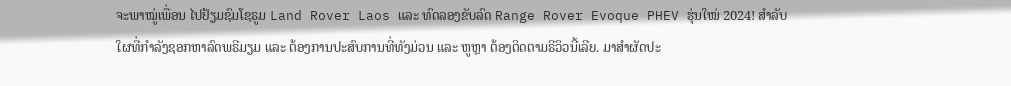ຈະພາໝູ່ເພື່ອນ ໄປຢ້ຽມຊົມໂຊຣູມ Land Rover Laos ແລະ ທົດລອງຂັບລົດ Range Rover Evoque PHEV ຮຸ່ນໃໝ່ 2024! ສຳລັບໃຜທີ່ກຳລັງຊອກຫາລົດພຣີມຽມ ແລະ ຕ້ອງການປະສົບການທີ່ທັງມ່ວນ ແລະ ຫູຫຼາ ຕ້ອງຕິດຕາມຣີວິວນີ້ເລີຍ. ມາສຳຜັດປະ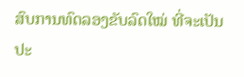ສົບການທົດລອງຂັບລົດໃໝ່ ທີ່ຈະເປັນປະ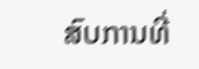ສົບການທີ່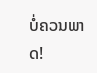ບໍ່ຄວນພາດ!